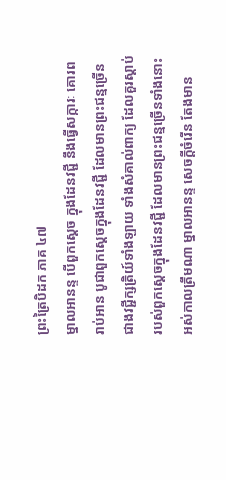ព្រះត្រៃបិដក ភាគ ៤៧
ម្នាលអានន្ទ បើពួកស្តេច ក្នុងដែនវជ្ជី នឹងធ្វើសក្ការៈ គោរព រាប់អាន បូជាពួកស្តេចក្នុងដែនវជ្ជី ដែលមានព្រះជន្មច្រើនជាងវជ្ជីក្សត្រិយ៍ទាំងឡាយ ទាំងសំគាល់ពាក្យ ដែលគួរស្តាប់របស់ពួកស្តេចក្នុងដែនវជ្ជី ដែលមានព្រះជន្មច្រើនទាំងនោះ អស់កាលត្រឹមណា ម្នាលអានន្ទ សេចក្តីចំរើន តែងមាន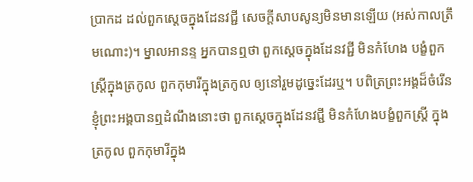ប្រាកដ ដល់ពួកស្តេចក្នុងដែនវជ្ជី សេចក្តីសាបសូន្យមិនមានឡើយ (អស់កាលត្រឹមណោះ)។ ម្នាលអានន្ទ អ្នកបានឮថា ពួកស្តេចក្នុងដែនវជ្ជី មិនកំហែង បង្ខំពួកស្រ្តីក្នុងត្រកូល ពួកកុមារីក្នុងត្រកូល ឲ្យនៅរួមដូច្នេះដែរឬ។ បពិត្រព្រះអង្គដ៏ចំរើន ខ្ញុំព្រះអង្គបានឮដំណឹងនោះថា ពួកស្តេចក្នុងដែនវជ្ជី មិនកំហែងបង្ខំពួកស្រ្តី ក្នុងត្រកូល ពួកកុមារីក្នុង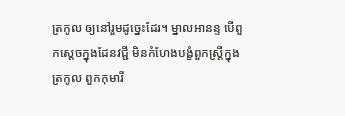ត្រកូល ឲ្យនៅរួមដូច្នេះដែរ។ ម្នាលអានន្ទ បើពួកស្តេចក្នុងដែនវជ្ជី មិនកំហែងបង្ខំពួកស្រ្តីក្នុងត្រកូល ពួកកុមារី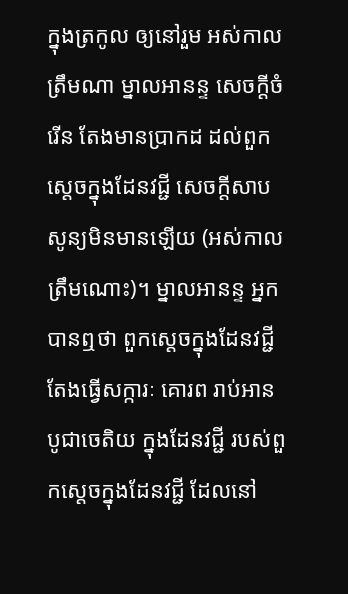ក្នុងត្រកូល ឲ្យនៅរួម អស់កាលត្រឹមណា ម្នាលអានន្ទ សេចក្តីចំរើន តែងមានប្រាកដ ដល់ពួកស្តេចក្នុងដែនវជ្ជី សេចក្តីសាបសូន្យមិនមានឡើយ (អស់កាលត្រឹមណោះ)។ ម្នាលអានន្ទ អ្នកបានឮថា ពួកស្តេចក្នុងដែនវជ្ជី តែងធ្វើសក្ការៈ គោរព រាប់អាន បូជាចេតិយ ក្នុងដែនវជ្ជី របស់ពួកស្តេចក្នុងដែនវជ្ជី ដែលនៅ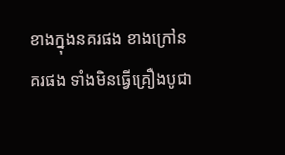ខាងក្នុងនគរផង ខាងក្រៅនគរផង ទាំងមិនធ្វើគ្រឿងបូជា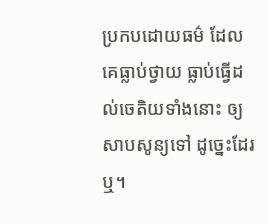ប្រកបដោយធម៌ ដែលគេធ្លាប់ថ្វាយ ធ្លាប់ធ្វើដល់ចេតិយទាំងនោះ ឲ្យសាបសូន្យទៅ ដូច្នេះដែរឬ។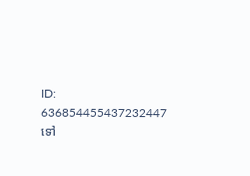ID: 636854455437232447
ទៅ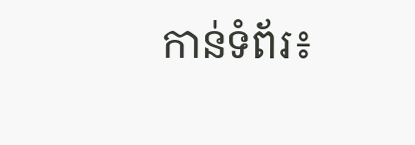កាន់ទំព័រ៖